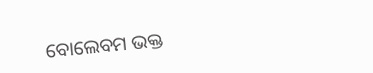ବୋଲେବମ ଭକ୍ତ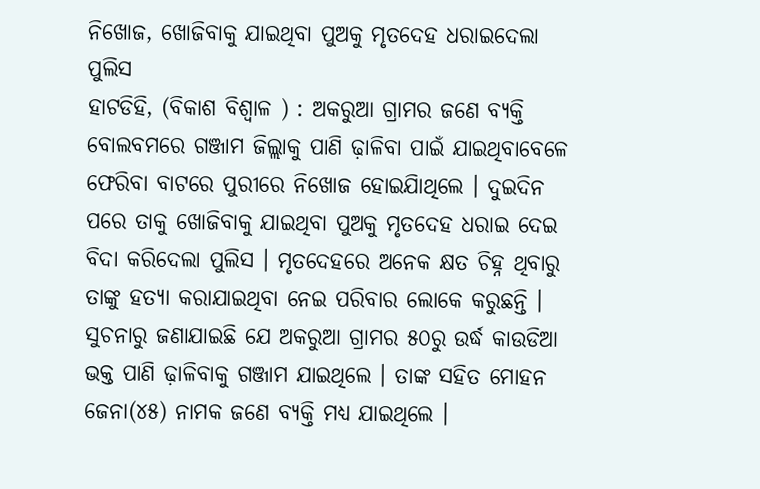ନିଖୋଜ, ଖୋଜିବାକୁ ଯାଇଥିବା ପୁଅକୁ ମୃତଦେହ ଧରାଇଦେଲା ପୁଲିସ
ହାଟଡିହି, (ବିକାଶ ବିଶ୍ୱାଳ ) : ଅକରୁଆ ଗ୍ରାମର ଜଣେ ବ୍ୟକ୍ତି ବୋଲବମରେ ଗଞ୍ଜାମ ଜିଲ୍ଲାକୁ ପାଣି ଢ଼ାଳିବା ପାଇଁ ଯାଇଥିବାବେଳେ ଫେରିବା ବାଟରେ ପୁରୀରେ ନିଖୋଜ ହୋଇଯାିଥିଲେ । ଦୁଇଦିନ ପରେ ତାକୁ ଖୋଜିବାକୁ ଯାଇଥିବା ପୁଅକୁ ମୃତଦେହ ଧରାଇ ଦେଇ ବିଦା କରିଦେଲା ପୁଲିସ । ମୃତଦେହରେ ଅନେକ କ୍ଷତ ଚିହ୍ନ ଥିବାରୁ ତାଙ୍କୁ ହତ୍ୟା କରାଯାଇଥିବା ନେଇ ପରିବାର ଲୋକେ କରୁଛନ୍ତି । ସୁଚନାରୁ ଜଣାଯାଇଛି ଯେ ଅକରୁଆ ଗ୍ରାମର ୫୦ରୁ ଉର୍ଦ୍ଧ କାଉଡିଆ ଭକ୍ତ ପାଣି ଢ଼ାଳିବାକୁ ଗଞ୍ଜାମ ଯାଇଥିଲେ । ତାଙ୍କ ସହିତ ମୋହନ ଜେନା(୪୫) ନାମକ ଜଣେ ବ୍ୟକ୍ତି ମଧ୍ୟ ଯାଇଥିଲେ ।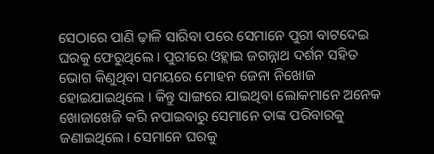ସେଠାରେ ପାଣି ଢ଼ାଳି ସାରିବା ପରେ ସେମାନେ ପୁରୀ ବାଟଦେଇ ଘରକୁ ଫେରୁଥିଲେ । ପୁରୀରେ ଓହ୍ଲାଇ ଜଗନ୍ନାଥ ଦର୍ଶନ ସହିତ ଭୋଗ କିଣୁଥିବା ସମୟରେ ମୋହନ ଜେନା ନିଖୋଜ ହୋଇଯାଇଥିଲେ । କିନ୍ତୁ ସାଙ୍ଗରେ ଯାଇଥିବା ଲୋକମାନେ ଅନେକ ଖୋଜାଖେଜି କରି ନପାଇବାରୁ ସେମାନେ ତାଙ୍କ ପରିବାରକୁ ଜଣାଇଥିଲେ । ସେମାନେ ଘରକୁ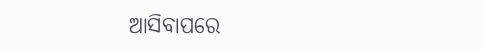ଆସିବାପରେ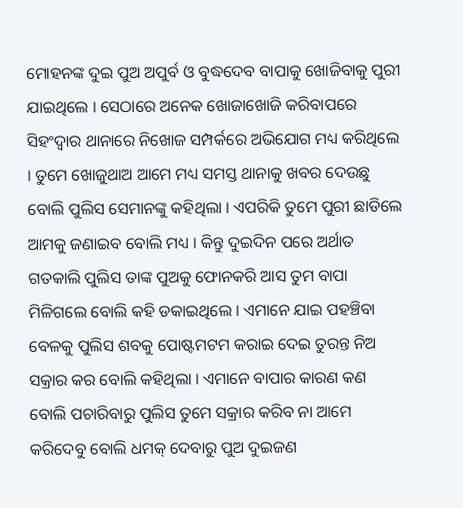ମୋହନଙ୍କ ଦୁଇ ପୁଅ ଅପୁର୍ବ ଓ ବୁଦ୍ଧଦେବ ବାପାକୁ ଖୋଜିବାକୁ ପୁରୀ ଯାଇଥିଲେ । ସେଠାରେ ଅନେକ ଖୋଜାଖୋଜି କରିବାପରେ ସିହଂଦ୍ୱାର ଥାନାରେ ନିଖୋଜ ସମ୍ପର୍କରେ ଅଭିଯୋଗ ମଧ୍ୟ କରିଥିଲେ । ତୁମେ ଖୋଜୁଥାଅ ଆମେ ମଧ୍ୟ ସମସ୍ତ ଥାନାକୁ ଖବର ଦେଉଛୁ ବୋଲି ପୁଲିସ ସେମାନଙ୍କୁ କହିଥିଲା । ଏପରିକି ତୁମେ ପୁରୀ ଛାଡିଲେ ଆମକୁ ଜଣାଇବ ବୋଲି ମଧ୍ୟ । କିନ୍ତୁ ଦୁଇଦିନ ପରେ ଅର୍ଥାତ ଗତକାଲି ପୁଲିସ ତାଙ୍କ ପୁଅକୁ ଫୋନକରି ଆସ ତୁମ ବାପା ମିଳିଗଲେ ବୋଲି କହି ଡକାଇଥିଲେ । ଏମାନେ ଯାଇ ପହଞ୍ଚିବା ବେଳକୁ ପୁଲିସ ଶବକୁ ପୋଷ୍ଟମଟମ କରାଇ ଦେଇ ତୁରନ୍ତ ନିଅ ସକ୍ରାର କର ବୋଲି କହିଥିଲା । ଏମାନେ ବାପାର କାରଣ କଣ ବୋଲି ପଚାରିବାରୁ ପୁଲିସ ତୁମେ ସକ୍ରାର କରିବ ନା ଆମେ କରିଦେବୁ ବୋଲି ଧମକ୍ ଦେବାରୁ ପୁଅ ଦୁଇଜଣ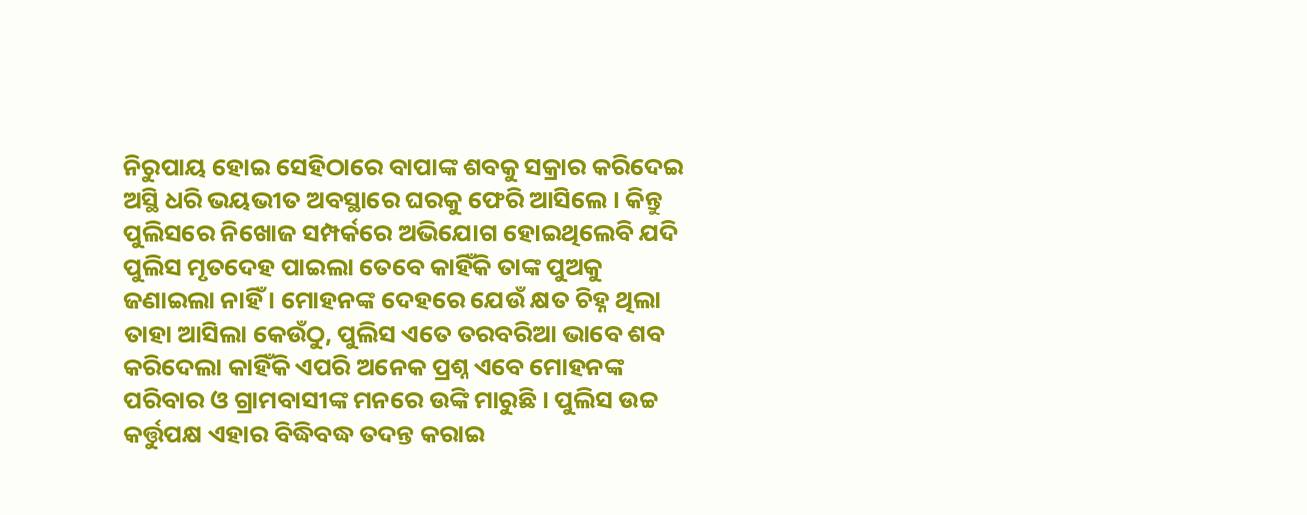ନିରୁପାୟ ହୋଇ ସେହିଠାରେ ବାପାଙ୍କ ଶବକୁ ସକ୍ରାର କରିଦେଇ ଅସ୍ଥି ଧରି ଭୟଭୀତ ଅବସ୍ଥାରେ ଘରକୁ ଫେରି ଆସିଲେ । କିନ୍ତୁ ପୁଲିସରେ ନିଖୋଜ ସମ୍ପର୍କରେ ଅଭିଯୋଗ ହୋଇଥିଲେବି ଯଦି ପୁଲିସ ମୃତଦେହ ପାଇଲା ତେବେ କାହିଁକି ତାଙ୍କ ପୁଅକୁ ଜଣାଇଲା ନାହିଁ । ମୋହନଙ୍କ ଦେହରେ ଯେଉଁ କ୍ଷତ ଚିହ୍ନ ଥିଲା ତାହା ଆସିଲା କେଉଁଠୁ, ପୁଲିସ ଏତେ ତରବରିଆ ଭାବେ ଶବ କରିଦେଲା କାହିଁକି ଏପରି ଅନେକ ପ୍ରଶ୍ନ ଏବେ ମୋହନଙ୍କ ପରିବାର ଓ ଗ୍ରାମବାସୀଙ୍କ ମନରେ ଉଙ୍କି ମାରୁଛି । ପୁଲିସ ଉଚ୍ଚ କର୍ତ୍ତୁପକ୍ଷ ଏହାର ବିଦ୍ଧିବଦ୍ଧ ତଦନ୍ତ କରାଇ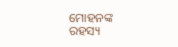ମୋହନଙ୍କ ରହସ୍ୟ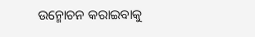ଉନ୍ମୋଚନ କରାଇବାକୁ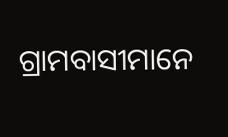ଗ୍ରାମବାସୀମାନେ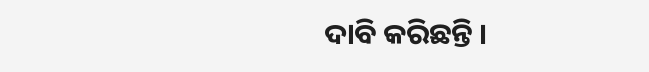ଦାବି କରିଛନ୍ତି ।